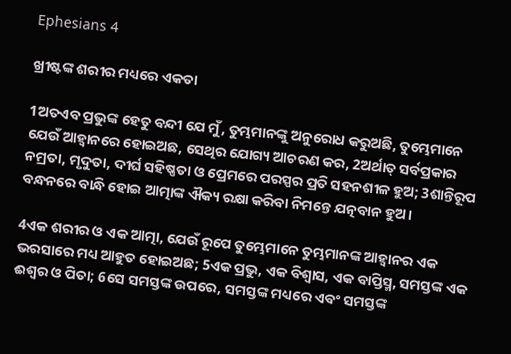Ephesians 4

ଖ୍ରୀଷ୍ଟଙ୍କ ଶରୀର ମଧ୍ୟରେ ଏକତା

1ଅତଏବ ପ୍ରଭୁଙ୍କ ହେତୁ ବନ୍ଦୀ ଯେ ମୁଁ, ତୁମ୍ଭମାନଙ୍କୁ ଅନୁରୋଧ କରୁଅଛି, ତୁମ୍ଭେମାନେ ଯେଉଁ ଆହ୍ୱାନରେ ହୋଇଅଛ, ସେଥିର ଯୋଗ୍ୟ ଆଚରଣ କର, 2ଅର୍ଥାତ୍ ସର୍ବପ୍ରକାର ନମ୍ରତା, ମୃଦୁତା, ଦୀର୍ଘ ସହିଷ୍ଣତା ଓ ପ୍ରେମରେ ପରସ୍ପର ପ୍ରତି ସହନଶୀଳ ହୁଅ; 3ଶାନ୍ତିରୂପ ବନ୍ଧନରେ ବାନ୍ଧି ହୋଇ ଆତ୍ମାଙ୍କ ଐକ୍ୟ ରକ୍ଷା କରିବା ନିମନ୍ତେ ଯତ୍ନବାନ ହୁଅ ।

4ଏକ ଶରୀର ଓ ଏକ ଆତ୍ମା, ଯେଉଁ ରୂପେ ତୁମ୍ଭେମାନେ ତୁମ୍ଭମାନଙ୍କ ଆହ୍ୱାନର ଏକ ଭରସାରେ ମଧ୍ୟ ଆହୁତ ହୋଇଅଛ; 5ଏକ ପ୍ରଭୁ, ଏକ ବିଶ୍ୱାସ, ଏକ ବାପ୍ତିସ୍ମ, ସମସ୍ତଙ୍କ ଏକ ଈଶ୍ୱର ଓ ପିତା; 6ସେ ସମସ୍ତଙ୍କ ଉପରେ, ସମସ୍ତଙ୍କ ମଧ୍ୟରେ ଏବଂ ସମସ୍ତଙ୍କ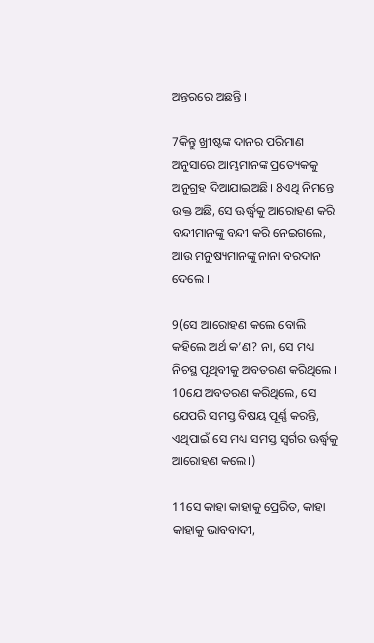ଅନ୍ତରରେ ଅଛନ୍ତି ।

7କିନ୍ତୁ ଖ୍ରୀଷ୍ଟଙ୍କ ଦାନର ପରିମାଣ ଅନୁସାରେ ଆମ୍ଭମାନଙ୍କ ପ୍ରତ୍ୟେକକୁ ଅନୁଗ୍ରହ ଦିଆଯାଇଅଛି। 8ଏଥି ନିମନ୍ତେ ଉକ୍ତ ଅଛି, ସେ ଊର୍ଦ୍ଧ୍ୱକୁ ଆରୋହଣ କରି ବନ୍ଦୀମାନଙ୍କୁ ବନ୍ଦୀ କରି ନେଇଗଲେ, ଆଉ ମନୁଷ୍ୟମାନଙ୍କୁ ନାନା ବରଦାନ ଦେଲେ ।

9(ସେ ଆରୋହଣ କଲେ ବୋଲି କହିଲେ ଅର୍ଥ କ’ଣ? ନା, ସେ ମଧ୍ୟ ନିଚସ୍ଥ ପୃଥିବୀକୁ ଅବତରଣ କରିଥିଲେ । 10ଯେ ଅବତରଣ କରିଥିଲେ, ସେ ଯେପରି ସମସ୍ତ ବିଷୟ ପୂର୍ଣ୍ଣ କରନ୍ତି, ଏଥିପାଇଁ ସେ ମଧ୍ୟ ସମସ୍ତ ସ୍ୱର୍ଗର ଊର୍ଦ୍ଧ୍ୱକୁ ଆରୋହଣ କଲେ।)

11ସେ କାହା କାହାକୁ ପ୍ରେରିତ, କାହା କାହାକୁ ଭାବବାଦୀ,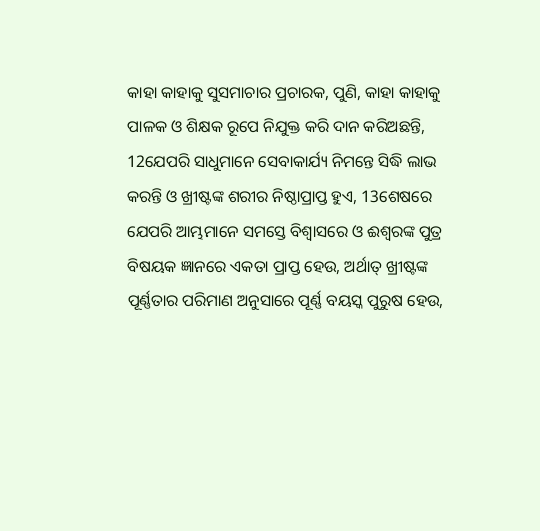କାହା କାହାକୁ ସୁସମାଚାର ପ୍ରଚାରକ, ପୁଣି, କାହା କାହାକୁ ପାଳକ ଓ ଶିକ୍ଷକ ରୂପେ ନିଯୁକ୍ତ କରି ଦାନ କରିଅଛନ୍ତି, 12ଯେପରି ସାଧୁମାନେ ସେବାକାର୍ଯ୍ୟ ନିମନ୍ତେ ସିଦ୍ଧି ଲାଭ କରନ୍ତି ଓ ଖ୍ରୀଷ୍ଟଙ୍କ ଶରୀର ନିଷ୍ଠାପ୍ରାପ୍ତ ହୁଏ, 13ଶେଷରେ ଯେପରି ଆମ୍ଭମାନେ ସମସ୍ତେ ବିଶ୍ୱାସରେ ଓ ଈଶ୍ୱରଙ୍କ ପୁତ୍ର ବିଷୟକ ଜ୍ଞାନରେ ଏକତା ପ୍ରାପ୍ତ ହେଉ, ଅର୍ଥାତ୍ ଖ୍ରୀଷ୍ଟଙ୍କ ପୂର୍ଣ୍ଣତାର ପରିମାଣ ଅନୁସାରେ ପୂର୍ଣ୍ଣ ବୟସ୍କ ପୁରୁଷ ହେଉ,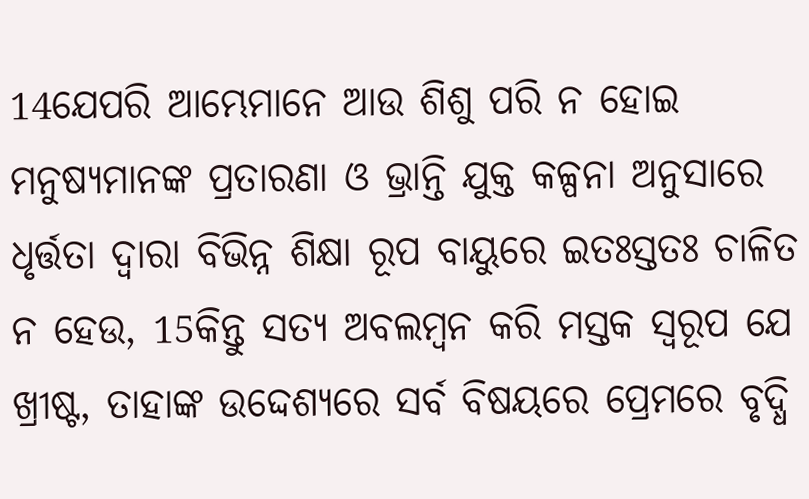14ଯେପରି ଆମ୍ଭେମାନେ ଆଉ ଶିଶୁ ପରି ନ ହୋଇ ମନୁଷ୍ୟମାନଙ୍କ ପ୍ରତାରଣା ଓ ଭ୍ରାନ୍ତି ଯୁକ୍ତ କଳ୍ପନା ଅନୁସାରେ ଧୃର୍ତ୍ତତା ଦ୍ୱାରା ବିଭିନ୍ନ ଶିକ୍ଷା ରୂପ ବାୟୁରେ ଇତଃସ୍ତତଃ ଚାଳିତ ନ ହେଉ, 15କିନ୍ତୁ ସତ୍ୟ ଅବଲମ୍ବନ କରି ମସ୍ତକ ସ୍ଵରୂପ ଯେ ଖ୍ରୀଷ୍ଟ, ତାହାଙ୍କ ଉଦ୍ଦେଶ୍ୟରେ ସର୍ବ ବିଷୟରେ ପ୍ରେମରେ ବୃଦ୍ଧି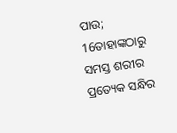ପାଉ; 16ତାହାଙ୍କଠାରୁ ସମସ୍ତ ଶରୀର ପ୍ରତ୍ୟେକ ସନ୍ଧିର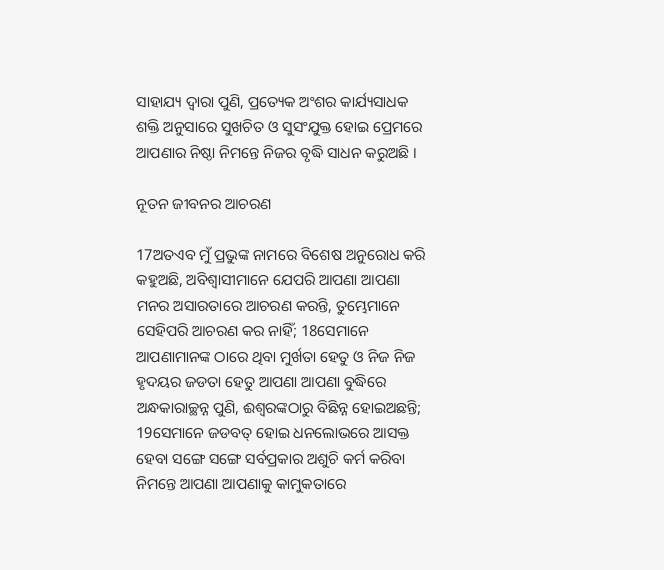ସାହାଯ୍ୟ ଦ୍ୱାରା ପୁଣି, ପ୍ରତ୍ୟେକ ଅଂଶର କାର୍ଯ୍ୟସାଧକ ଶକ୍ତି ଅନୁସାରେ ସୁଖଚିତ ଓ ସୁସଂଯୁକ୍ତ ହୋଇ ପ୍ରେମରେ ଆପଣାର ନିଷ୍ଠା ନିମନ୍ତେ ନିଜର ବୃଦ୍ଧି ସାଧନ କରୁଅଛି ।

ନୂତନ ଜୀବନର ଆଚରଣ

17ଅତଏବ ମୁଁ ପ୍ରଭୁଙ୍କ ନାମରେ ବିଶେଷ ଅନୁରୋଧ କରି କହୁଅଛି, ଅବିଶ୍ୱାସୀମାନେ ଯେପରି ଆପଣା ଆପଣା ମନର ଅସାରତାରେ ଆଚରଣ କରନ୍ତି, ତୁମ୍ଭେମାନେ ସେହିପରି ଆଚରଣ କର ନାହିଁ; 18ସେମାନେ ଆପଣାମାନଙ୍କ ଠାରେ ଥିବା ମୁର୍ଖତା ହେତୁ ଓ ନିଜ ନିଜ ହୃଦୟର ଜଡତା ହେତୁ ଆପଣା ଆପଣା ବୁଦ୍ଧିରେ ଅନ୍ଧକାରାଚ୍ଛନ୍ନ ପୁଣି, ଈଶ୍ୱରଙ୍କଠାରୁ ବିଛିନ୍ନ ହୋଇଅଛନ୍ତି; 19ସେମାନେ ଜଡବତ୍ ହୋଇ ଧନଲୋଭରେ ଆସକ୍ତ ହେବା ସଙ୍ଗେ ସଙ୍ଗେ ସର୍ବପ୍ରକାର ଅଶୁଚି କର୍ମ କରିବା ନିମନ୍ତେ ଆପଣା ଆପଣାକୁ କାମୁକତାରେ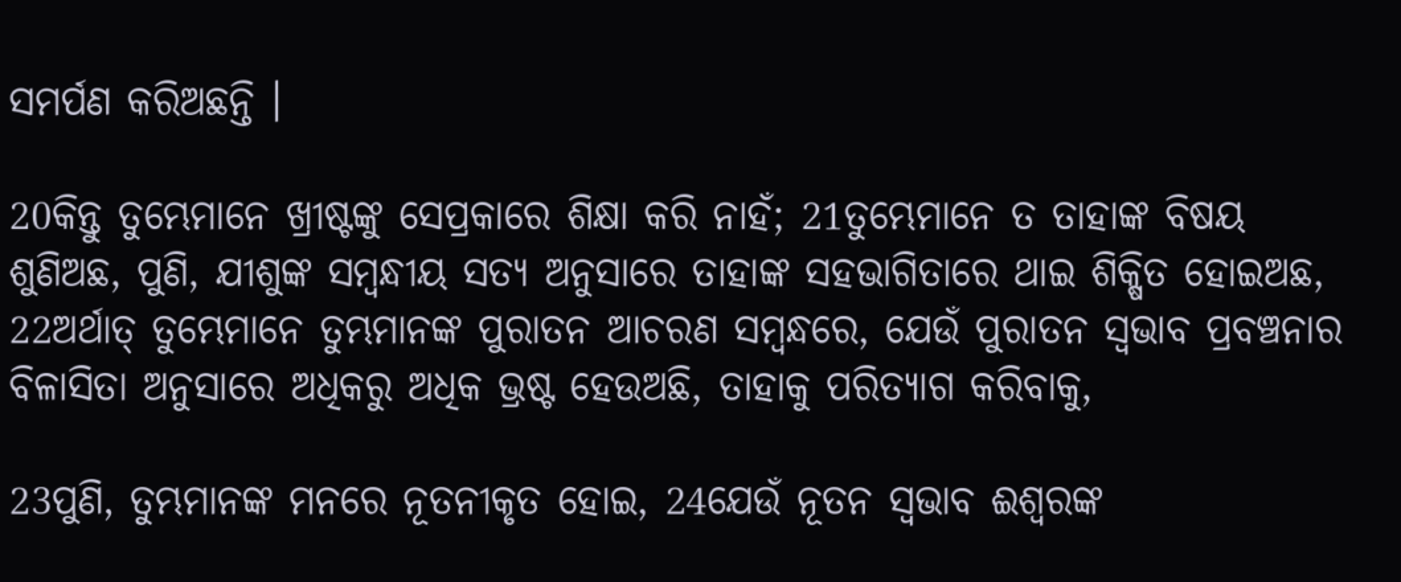ସମର୍ପଣ କରିଅଛନ୍ତି ।

20କିନ୍ତୁ ତୁମ୍ଭେମାନେ ଖ୍ରୀଷ୍ଟଙ୍କୁ ସେପ୍ରକାରେ ଶିକ୍ଷା କରି ନାହଁ; 21ତୁମ୍ଭେମାନେ ତ ତାହାଙ୍କ ବିଷୟ ଶୁଣିଅଛ, ପୁଣି, ଯୀଶୁଙ୍କ ସମ୍ବନ୍ଧୀୟ ସତ୍ୟ ଅନୁସାରେ ତାହାଙ୍କ ସହଭାଗିତାରେ ଥାଇ ଶିକ୍ଷିତ ହୋଇଅଛ, 22ଅର୍ଥାତ୍ ତୁମ୍ଭେମାନେ ତୁମ୍ଭମାନଙ୍କ ପୁରାତନ ଆଚରଣ ସମ୍ବନ୍ଧରେ, ଯେଉଁ ପୁରାତନ ସ୍ୱଭାବ ପ୍ରବଞ୍ଚନାର ବିଳାସିତା ଅନୁସାରେ ଅଧିକରୁ ଅଧିକ ଭ୍ରଷ୍ଟ ହେଉଅଛି, ତାହାକୁ ପରିତ୍ୟାଗ କରିବାକୁ,

23ପୁଣି, ତୁମ୍ଭମାନଙ୍କ ମନରେ ନୂତନୀକୃତ ହୋଇ, 24ଯେଉଁ ନୂତନ ସ୍ୱଭାବ ଈଶ୍ୱରଙ୍କ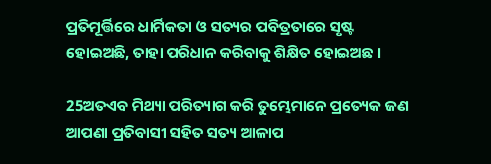ପ୍ରତିମୂର୍ତ୍ତିରେ ଧାର୍ମିକତା ଓ ସତ୍ୟର ପବିତ୍ରତାରେ ସୃଷ୍ଟ ହୋଇଅଛି, ତାହା ପରିଧାନ କରିବାକୁ ଶିକ୍ଷିତ ହୋଇଅଛ ।

25ଅତଏବ ମିଥ୍ୟା ପରିତ୍ୟାଗ କରି ତୁମ୍ଭେମାନେ ପ୍ରତ୍ୟେକ ଜଣ ଆପଣା ପ୍ରତିବାସୀ ସହିତ ସତ୍ୟ ଆଳାପ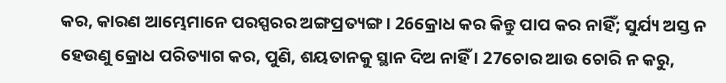କର, କାରଣ ଆମ୍ଭେମାନେ ପରସ୍ପରର ଅଙ୍ଗପ୍ରତ୍ୟଙ୍ଗ । 26କ୍ରୋଧ କର କିନ୍ତୁ ପାପ କର ନାହିଁ; ସୁର୍ଯ୍ୟ ଅସ୍ତ ନ ହେଉଣୁ କ୍ରୋଧ ପରିତ୍ୟାଗ କର, ପୁଣି, ଶୟତାନକୁ ସ୍ଥାନ ଦିଅ ନାହିଁ । 27ଚୋର ଆଉ ଚୋରି ନ କରୁ,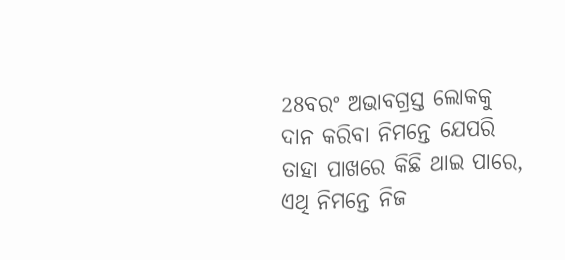28ବରଂ ଅଭାବଗ୍ରସ୍ତ ଲୋକକୁ ଦାନ କରିବା ନିମନ୍ତେ ଯେପରି ତାହା ପାଖରେ କିଛି ଥାଇ ପାରେ, ଏଥି ନିମନ୍ତେ ନିଜ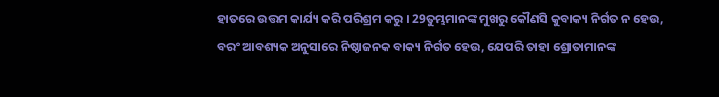ହାତରେ ଉତ୍ତମ କାର୍ଯ୍ୟ କରି ପରିଶ୍ରମ କରୁ । 29ତୁମ୍ଭମାନଙ୍କ ମୁଖରୁ କୌଣସି କୁବାକ୍ୟ ନିର୍ଗତ ନ ହେଉ, ବରଂ ଆବଶ୍ୟକ ଅନୁସାରେ ନିଷ୍ଠାଜନକ ବାକ୍ୟ ନିର୍ଗତ ହେଉ, ଯେପରି ତାହା ଶ୍ରୋତାମାନଙ୍କ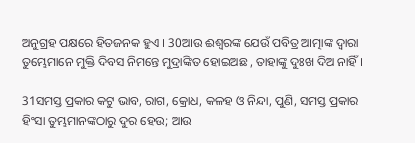ଅନୁଗ୍ରହ ପକ୍ଷରେ ହିତଜନକ ହୁଏ । 30ଆଉ ଈଶ୍ୱରଙ୍କ ଯେଉଁ ପବିତ୍ର ଆତ୍ମାଙ୍କ ଦ୍ୱାରା ତୁମ୍ଭେମାନେ ମୁକ୍ତି ଦିବସ ନିମନ୍ତେ ମୁଦ୍ରାଙ୍କିତ ହୋଇଅଛ , ତାହାଙ୍କୁ ଦୁଃଖ ଦିଅ ନାହିଁ ।

31ସମସ୍ତ ପ୍ରକାର କଟୁ ଭାବ, ରାଗ, କ୍ରୋଧ, କଳହ ଓ ନିନ୍ଦା, ପୁଣି, ସମସ୍ତ ପ୍ରକାର ହିଂସା ତୁମ୍ଭମାନଙ୍କଠାରୁ ଦୁର ହେଉ; ଆଉ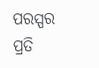ପରସ୍ପର ପ୍ରତି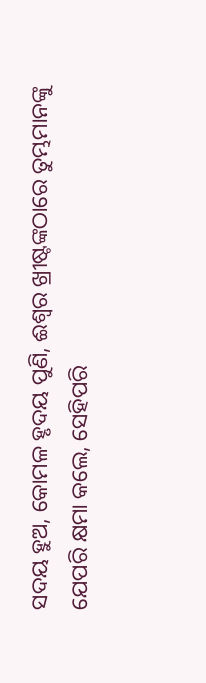ସଦୟ ହୁଅ, କୋମଳ ହୃଦୟ ପୁଣି, ଈଶ୍ୱର ଖ୍ରୀଷ୍ଟଙ୍କଠାରେ ତୁମ୍ଭମାନଙ୍କୁ ଯେପରି କ୍ଷମା କଲେ, ସେହିପରି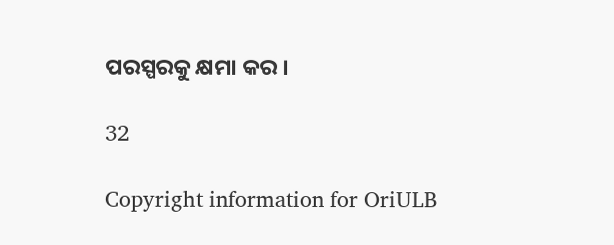ପରସ୍ପରକୁ କ୍ଷମା କର ।

32

Copyright information for OriULB